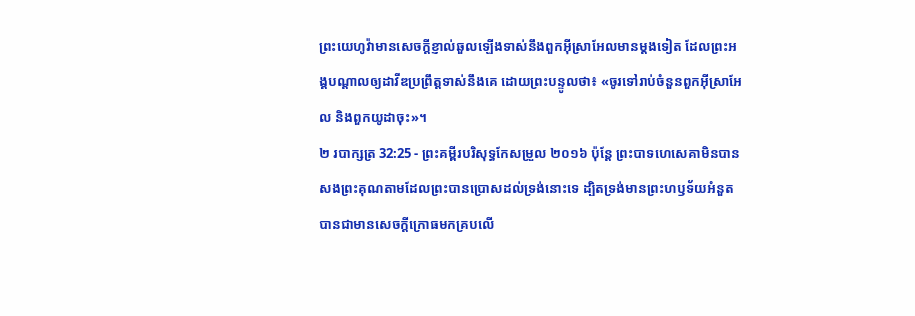ព្រះយេហូវ៉ាមានសេចក្ដីខ្ញាល់ឆួលឡើងទាស់នឹងពួកអ៊ីស្រាអែលមានម្ដងទៀត ដែលព្រះអង្គបណ្ដាលឲ្យដាវីឌប្រព្រឹត្តទាស់នឹងគេ ដោយព្រះបន្ទូលថា៖ «ចូរទៅរាប់ចំនួនពួកអ៊ីស្រាអែល និងពួកយូដាចុះ»។
២ របាក្សត្រ 32:25 - ព្រះគម្ពីរបរិសុទ្ធកែសម្រួល ២០១៦ ប៉ុន្តែ ព្រះបាទហេសេគាមិនបានសងព្រះគុណតាមដែលព្រះបានប្រោសដល់ទ្រង់នោះទេ ដ្បិតទ្រង់មានព្រះហឫទ័យអំនួត បានជាមានសេចក្ដីក្រោធមកគ្របលើ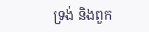ទ្រង់ និងពួក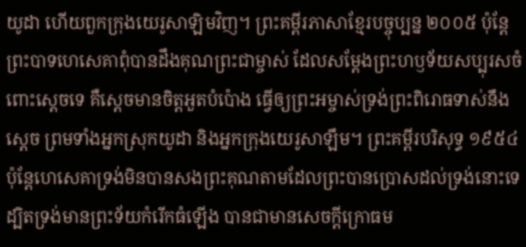យូដា ហើយពួកក្រុងយេរូសាឡិមវិញ។ ព្រះគម្ពីរភាសាខ្មែរបច្ចុប្បន្ន ២០០៥ ប៉ុន្តែ ព្រះបាទហេសេគាពុំបានដឹងគុណព្រះជាម្ចាស់ ដែលសម្តែងព្រះហឫទ័យសប្បុរសចំពោះស្ដេចទេ គឺស្ដេចមានចិត្តអួតបំប៉ោង ធ្វើឲ្យព្រះអម្ចាស់ទ្រង់ព្រះពិរោធទាស់នឹងស្ដេច ព្រមទាំងអ្នកស្រុកយូដា និងអ្នកក្រុងយេរូសាឡឹម។ ព្រះគម្ពីរបរិសុទ្ធ ១៩៥៤ ប៉ុន្តែហេសេគាទ្រង់មិនបានសងព្រះគុណតាមដែលព្រះបានប្រោសដល់ទ្រង់នោះទេ ដ្បិតទ្រង់មានព្រះទ័យកំរើកធំឡើង បានជាមានសេចក្ដីក្រោធម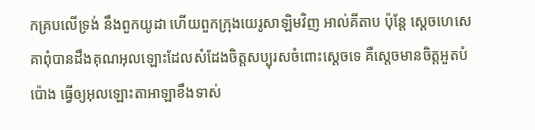កគ្របលើទ្រង់ នឹងពួកយូដា ហើយពួកក្រុងយេរូសាឡិមវិញ អាល់គីតាប ប៉ុន្តែ ស្តេចហេសេគាពុំបានដឹងគុណអុលឡោះដែលសំដែងចិត្តសប្បុរសចំពោះស្តេចទេ គឺស្តេចមានចិត្តអួតបំប៉ោង ធ្វើឲ្យអុលឡោះតាអាឡាខឹងទាស់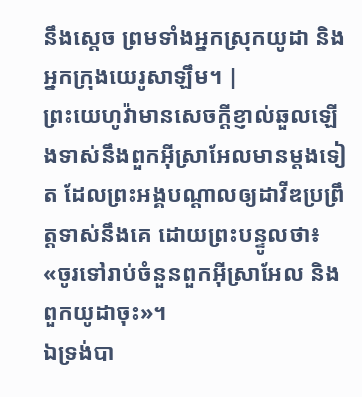នឹងស្តេច ព្រមទាំងអ្នកស្រុកយូដា និងអ្នកក្រុងយេរូសាឡឹម។ |
ព្រះយេហូវ៉ាមានសេចក្ដីខ្ញាល់ឆួលឡើងទាស់នឹងពួកអ៊ីស្រាអែលមានម្ដងទៀត ដែលព្រះអង្គបណ្ដាលឲ្យដាវីឌប្រព្រឹត្តទាស់នឹងគេ ដោយព្រះបន្ទូលថា៖ «ចូរទៅរាប់ចំនួនពួកអ៊ីស្រាអែល និងពួកយូដាចុះ»។
ឯទ្រង់បា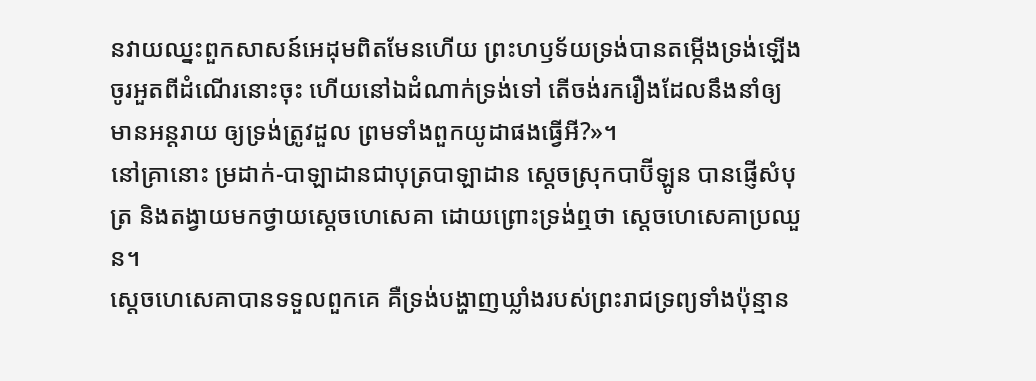នវាយឈ្នះពួកសាសន៍អេដុមពិតមែនហើយ ព្រះហឫទ័យទ្រង់បានតម្កើងទ្រង់ឡើង ចូរអួតពីដំណើរនោះចុះ ហើយនៅឯដំណាក់ទ្រង់ទៅ តើចង់រករឿងដែលនឹងនាំឲ្យមានអន្តរាយ ឲ្យទ្រង់ត្រូវដួល ព្រមទាំងពួកយូដាផងធ្វើអី?»។
នៅគ្រានោះ ម្រដាក់-បាឡាដានជាបុត្របាឡាដាន ស្តេចស្រុកបាប៊ីឡូន បានផ្ញើសំបុត្រ និងតង្វាយមកថ្វាយស្ដេចហេសេគា ដោយព្រោះទ្រង់ឮថា ស្ដេចហេសេគាប្រឈួន។
ស្ដេចហេសេគាបានទទួលពួកគេ គឺទ្រង់បង្ហាញឃ្លាំងរបស់ព្រះរាជទ្រព្យទាំងប៉ុន្មាន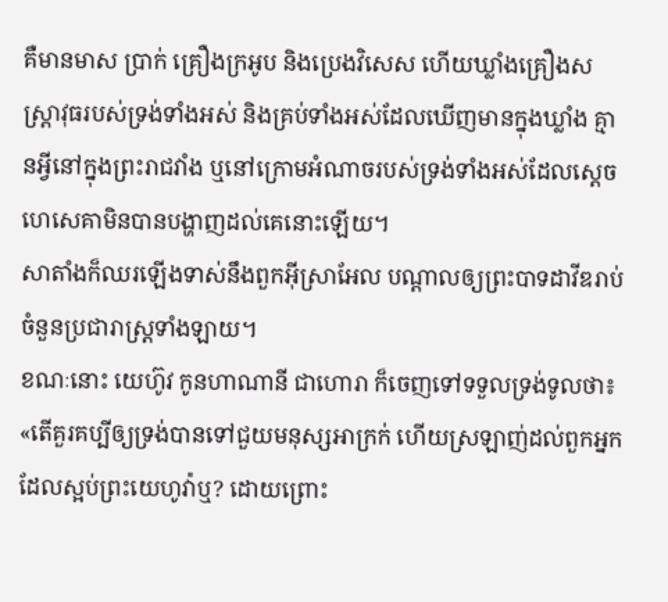គឺមានមាស ប្រាក់ គ្រឿងក្រអូប និងប្រេងវិសេស ហើយឃ្លាំងគ្រឿងសស្ត្រាវុធរបស់ទ្រង់ទាំងអស់ និងគ្រប់ទាំងអស់ដែលឃើញមានក្នុងឃ្លាំង គ្មានអ្វីនៅក្នុងព្រះរាជវាំង ឬនៅក្រោមអំណាចរបស់ទ្រង់ទាំងអស់ដែលស្ដេចហេសេគាមិនបានបង្ហាញដល់គេនោះឡើយ។
សាតាំងក៏ឈរឡើងទាស់នឹងពួកអ៊ីស្រាអែល បណ្ដាលឲ្យព្រះបាទដាវីឌរាប់ចំនួនប្រជារាស្ត្រទាំងឡាយ។
ខណៈនោះ យេហ៊ូវ កូនហាណានី ជាហោរា ក៏ចេញទៅទទួលទ្រង់ទូលថា៖ «តើគួរគប្បីឲ្យទ្រង់បានទៅជួយមនុស្សអាក្រក់ ហើយស្រឡាញ់ដល់ពួកអ្នកដែលស្អប់ព្រះយេហូវ៉ាឬ? ដោយព្រោះ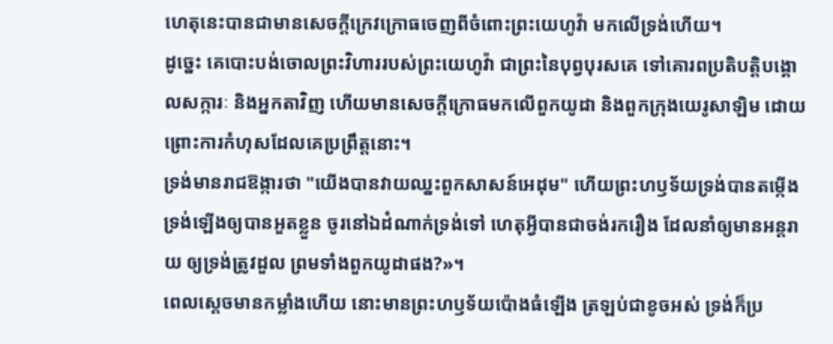ហេតុនេះបានជាមានសេចក្ដីក្រេវក្រោធចេញពីចំពោះព្រះយេហូវ៉ា មកលើទ្រង់ហើយ។
ដូច្នេះ គេបោះបង់ចោលព្រះវិហាររបស់ព្រះយេហូវ៉ា ជាព្រះនៃបុព្វបុរសគេ ទៅគោរពប្រតិបត្តិបង្គោលសក្ការៈ និងអ្នកតាវិញ ហើយមានសេចក្ដីក្រោធមកលើពួកយូដា និងពួកក្រុងយេរូសាឡិម ដោយព្រោះការកំហុសដែលគេប្រព្រឹត្តនោះ។
ទ្រង់មានរាជឱង្ការថា "យើងបានវាយឈ្នះពួកសាសន៍អេដុម" ហើយព្រះហឫទ័យទ្រង់បានតម្កើងទ្រង់ឡើងឲ្យបានអួតខ្លួន ចូរនៅឯដំណាក់ទ្រង់ទៅ ហេតុអី្វបានជាចង់រករឿង ដែលនាំឲ្យមានអន្តរាយ ឲ្យទ្រង់ត្រូវដួល ព្រមទាំងពួកយូដាផង?»។
ពេលស្ដេចមានកម្លាំងហើយ នោះមានព្រះហឫទ័យប៉ោងធំឡើង ត្រឡប់ជាខូចអស់ ទ្រង់ក៏ប្រ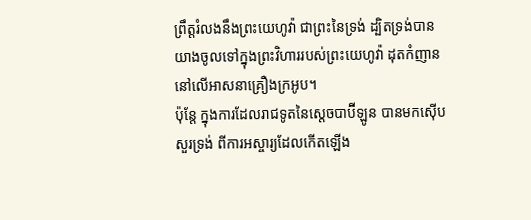ព្រឹត្តរំលងនឹងព្រះយេហូវ៉ា ជាព្រះនៃទ្រង់ ដ្បិតទ្រង់បានយាងចូលទៅក្នុងព្រះវិហាររបស់ព្រះយេហូវ៉ា ដុតកំញាននៅលើអាសនាគ្រឿងក្រអូប។
ប៉ុន្តែ ក្នុងការដែលរាជទូតនៃស្តេចបាប៊ីឡូន បានមកស៊ើបសួរទ្រង់ ពីការអស្ចារ្យដែលកើតឡើង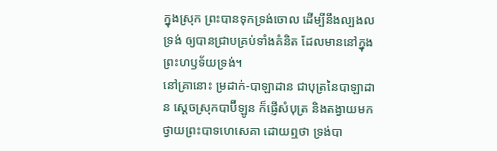ក្នុងស្រុក ព្រះបានទុកទ្រង់ចោល ដើម្បីនឹងល្បងលទ្រង់ ឲ្យបានជ្រាបគ្រប់ទាំងគំនិត ដែលមាននៅក្នុងព្រះហឫទ័យទ្រង់។
នៅគ្រានោះ ម្រដាក់-បាឡាដាន ជាបុត្រនៃបាឡាដាន ស្តេចស្រុកបាប៊ីឡូន ក៏ផ្ញើសំបុត្រ និងតង្វាយមកថ្វាយព្រះបាទហេសេគា ដោយឮថា ទ្រង់បា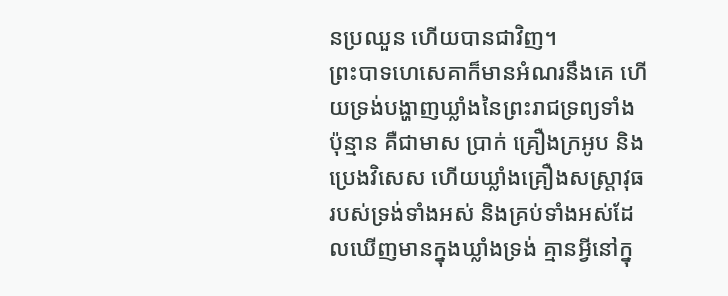នប្រឈួន ហើយបានជាវិញ។
ព្រះបាទហេសេគាក៏មានអំណរនឹងគេ ហើយទ្រង់បង្ហាញឃ្លាំងនៃព្រះរាជទ្រព្យទាំងប៉ុន្មាន គឺជាមាស ប្រាក់ គ្រឿងក្រអូប និងប្រេងវិសេស ហើយឃ្លាំងគ្រឿងសស្ត្រាវុធរបស់ទ្រង់ទាំងអស់ និងគ្រប់ទាំងអស់ដែលឃើញមានក្នុងឃ្លាំងទ្រង់ គ្មានអ្វីនៅក្នុ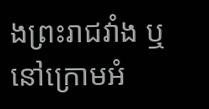ងព្រះរាជវាំង ឬនៅក្រោមអំ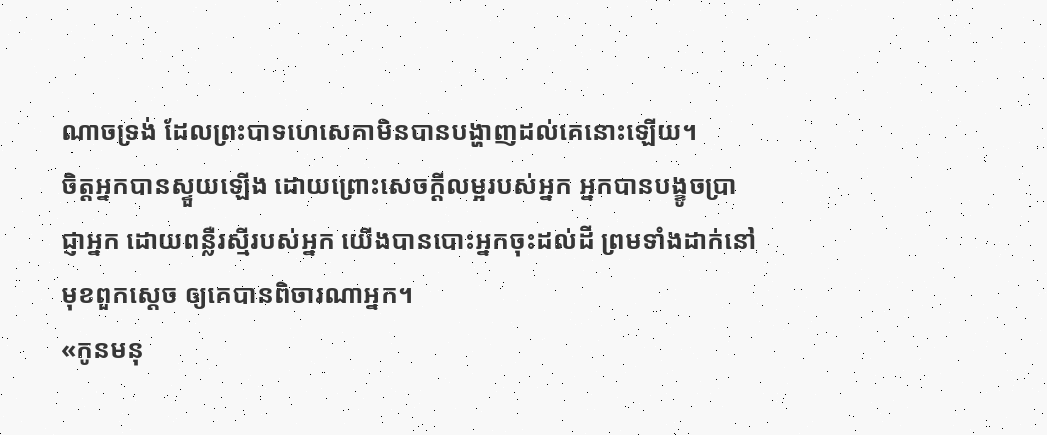ណាចទ្រង់ ដែលព្រះបាទហេសេគាមិនបានបង្ហាញដល់គេនោះឡើយ។
ចិត្តអ្នកបានស្ទួយឡើង ដោយព្រោះសេចក្ដីលម្អរបស់អ្នក អ្នកបានបង្ខូចប្រាជ្ញាអ្នក ដោយពន្លឺរស្មីរបស់អ្នក យើងបានបោះអ្នកចុះដល់ដី ព្រមទាំងដាក់នៅមុខពួកស្តេច ឲ្យគេបានពិចារណាអ្នក។
«កូនមនុ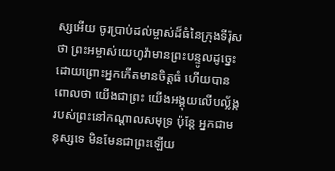ស្សអើយ ចូរប្រាប់ដល់ម្ចាស់ដ៏ធំនៃក្រុងទីរ៉ុសថា ព្រះអម្ចាស់យេហូវ៉ាមានព្រះបន្ទូលដូច្នេះ ដោយព្រោះអ្នកកើតមានចិត្តធំ ហើយបានពោលថា យើងជាព្រះ យើងអង្គុយលើបល្ល័ង្ករបស់ព្រះនៅកណ្ដាលសមុទ្រ ប៉ុន្តែ អ្នកជាមនុស្សទេ មិនមែនជាព្រះឡើយ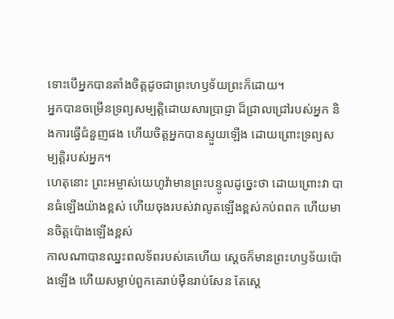ទោះបើអ្នកបានតាំងចិត្តដូចជាព្រះហឫទ័យព្រះក៏ដោយ។
អ្នកបានចម្រើនទ្រព្យសម្បត្តិដោយសារប្រាជ្ញា ដ៏ជ្រាលជ្រៅរបស់អ្នក និងការធ្វើជំនួញផង ហើយចិត្តអ្នកបានស្ទួយឡើង ដោយព្រោះទ្រព្យសម្បត្តិរបស់អ្នក។
ហេតុនោះ ព្រះអម្ចាស់យេហូវ៉ាមានព្រះបន្ទូលដូច្នេះថា ដោយព្រោះវា បានធំឡើងយ៉ាងខ្ពស់ ហើយចុងរបស់វាលូតឡើងខ្ពស់កប់ពពក ហើយមានចិត្តប៉ោងឡើងខ្ពស់
កាលណាបានឈ្នះពលទ័ពរបស់គេហើយ ស្ដេចក៏មានព្រះហឫទ័យប៉ោងឡើង ហើយសម្លាប់ពួកគេរាប់ម៉ឺនរាប់សែន តែស្ដេ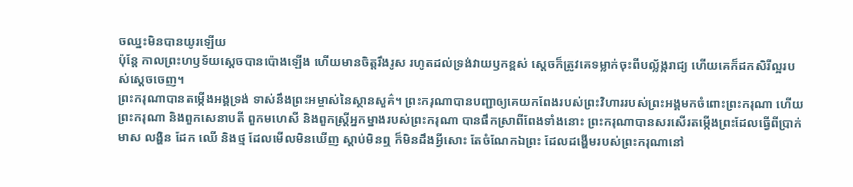ចឈ្នះមិនបានយូរឡើយ
ប៉ុន្ដែ កាលព្រះហឫទ័យស្ដេចបានប៉ោងឡើង ហើយមានចិត្តរឹងរូស រហូតដល់ទ្រង់វាយឫកខ្ពស់ ស្ដេចក៏ត្រូវគេទម្លាក់ចុះពីបល្ល័ង្ករាជ្យ ហើយគេក៏ដកសិរីល្អរបស់ស្ដេចចេញ។
ព្រះករុណាបានតម្កើងអង្គទ្រង់ ទាស់នឹងព្រះអម្ចាស់នៃស្ថានសួគ៌។ ព្រះករុណាបានបញ្ជាឲ្យគេយកពែងរបស់ព្រះវិហាររបស់ព្រះអង្គមកចំពោះព្រះករុណា ហើយព្រះករុណា និងពួកសេនាបតី ពួកមហេសី និងពួកស្ដ្រីអ្នកម្នាងរបស់ព្រះករុណា បានផឹកស្រាពីពែងទាំងនោះ ព្រះករុណាបានសរសើរតម្កើងព្រះដែលធ្វើពីប្រាក់ មាស លង្ហិន ដែក ឈើ និងថ្ម ដែលមើលមិនឃើញ ស្តាប់មិនឮ ក៏មិនដឹងអ្វីសោះ តែចំណែកឯព្រះ ដែលដង្ហើមរបស់ព្រះករុណានៅ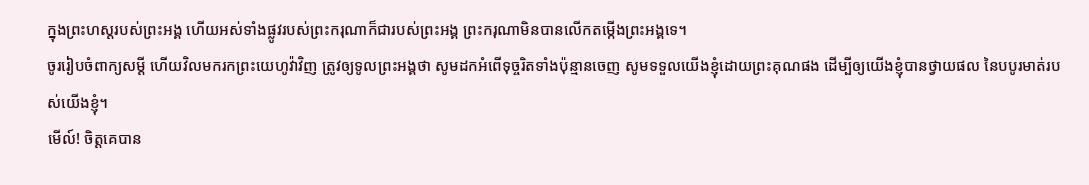ក្នុងព្រះហស្តរបស់ព្រះអង្គ ហើយអស់ទាំងផ្លូវរបស់ព្រះករុណាក៏ជារបស់ព្រះអង្គ ព្រះករុណាមិនបានលើកតម្កើងព្រះអង្គទេ។
ចូររៀបចំពាក្យសម្ដី ហើយវិលមករកព្រះយេហូវ៉ាវិញ ត្រូវឲ្យទូលព្រះអង្គថា សូមដកអំពើទុច្ចរិតទាំងប៉ុន្មានចេញ សូមទទួលយើងខ្ញុំដោយព្រះគុណផង ដើម្បីឲ្យយើងខ្ញុំបានថ្វាយផល នៃបបូរមាត់របស់យើងខ្ញុំ។
មើល៍! ចិត្តគេបាន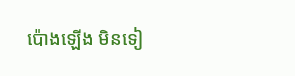ប៉ោងឡើង មិនទៀ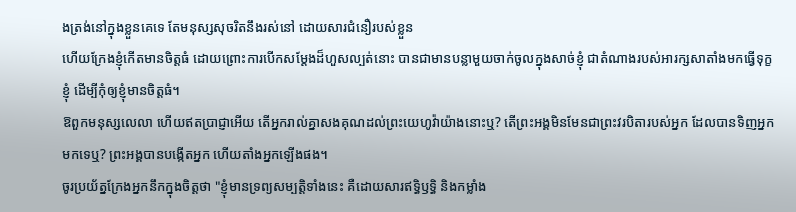ងត្រង់នៅក្នុងខ្លួនគេទេ តែមនុស្សសុចរិតនឹងរស់នៅ ដោយសារជំនឿរបស់ខ្លួន
ហើយក្រែងខ្ញុំកើតមានចិត្តធំ ដោយព្រោះការបើកសម្ដែងដ៏ហួសល្បត់នោះ បានជាមានបន្លាមួយចាក់ចូលក្នុងសាច់ខ្ញុំ ជាតំណាងរបស់អារក្សសាតាំងមកធ្វើទុក្ខខ្ញុំ ដើម្បីកុំឲ្យខ្ញុំមានចិត្តធំ។
ឱពួកមនុស្សលេលា ហើយឥតប្រាជ្ញាអើយ តើអ្នករាល់គ្នាសងគុណដល់ព្រះយេហូវ៉ាយ៉ាងនោះឬ? តើព្រះអង្គមិនមែនជាព្រះវរបិតារបស់អ្នក ដែលបានទិញអ្នកមកទេឬ? ព្រះអង្គបានបង្កើតអ្នក ហើយតាំងអ្នកឡើងផង។
ចូរប្រយ័ត្នក្រែងអ្នកនឹកក្នុងចិត្តថា "ខ្ញុំមានទ្រព្យសម្បត្តិទាំងនេះ គឺដោយសារឥទ្ធិឫទ្ធិ និងកម្លាំង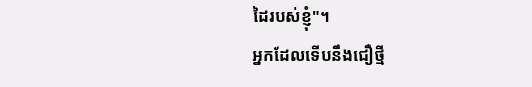ដៃរបស់ខ្ញុំ"។
អ្នកដែលទើបនឹងជឿថ្មី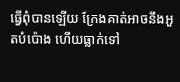ធ្វើពុំបានឡើយ ក្រែងគាត់អាចនឹងអួតបំប៉ោង ហើយធ្លាក់ទៅ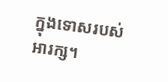ក្នុងទោសរបស់អារក្ស។